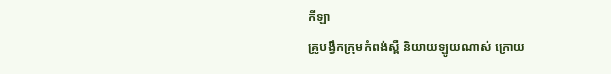កីឡា
គ្រូបង្វឹកក្រុមកំពង់ស្ពឺ និយាយឡូយណាស់ ក្រោយ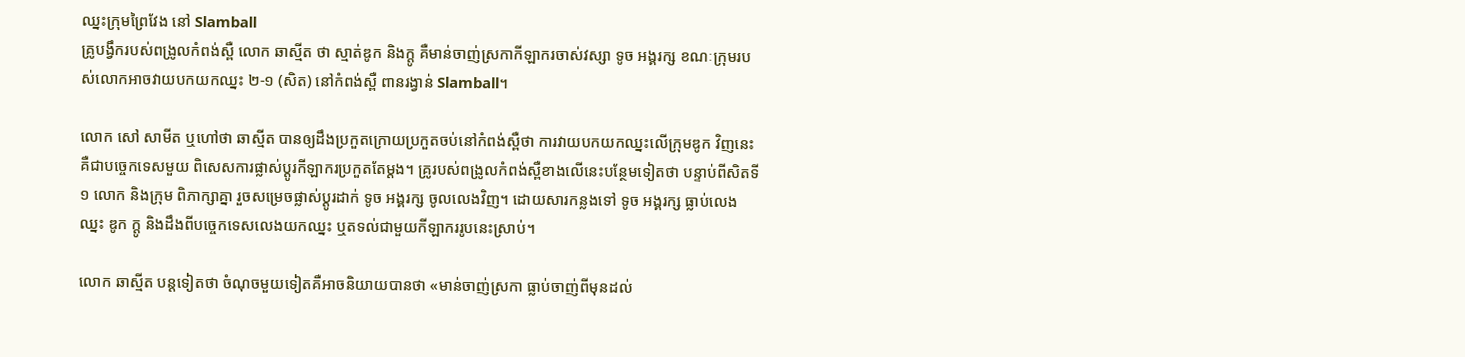ឈ្នះក្រុមព្រៃវែង នៅ Slamball
គ្រូបង្វឹករបស់ពង្រូលកំពង់ស្ពឺ លោក ឆាស្មីត ថា ស្មាត់ឌូក និងក្ដូ គឺមាន់ចាញ់ស្រកាកីឡាករចាស់វស្សា ទូច អង្គរក្ស ខណៈក្រុមរបស់លោកអាចវាយបកយកឈ្នះ ២-១ (សិត) នៅកំពង់ស្ពឺ ពានរង្វាន់ Slamball។

លោក សៅ សាមីត ឬហៅថា ឆាស្មីត បានឲ្យដឹងប្រកួតក្រោយប្រកួតចប់នៅកំពង់ស្ពឺថា ការវាយបកយកឈ្នះលើក្រុមឌូក វិញនេះ គឺជាបច្ចេកទេសមួយ ពិសេសការផ្លាស់ប្ដូរកីឡាករប្រកួតតែម្ដង។ គ្រូរបស់ពង្រូលកំពង់ស្ពឺខាងលើនេះបន្ថែមទៀតថា បន្ទាប់ពីសិតទី ១ លោក និងក្រុម ពិភាក្សាគ្នា រួចសម្រេចផ្លាស់ប្ដូរដាក់ ទូច អង្គរក្ស ចូលលេងវិញ។ ដោយសារកន្លងទៅ ទូច អង្គរក្ស ធ្លាប់លេងឈ្នះ ឌូក ក្ដូ និងដឹងពីបច្ចេកទេសលេងយកឈ្នះ ឬតទល់ជាមួយកីឡាកររូបនេះស្រាប់។

លោក ឆាស្មីត បន្តទៀតថា ចំណុចមួយទៀតគឺអាចនិយាយបានថា «មាន់ចាញ់ស្រកា ធ្លាប់ចាញ់ពីមុនដល់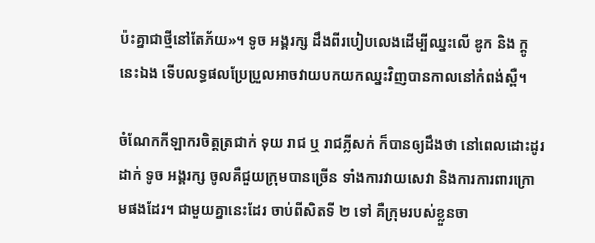ប៉ះគ្នាជាថ្មីនៅតែភ័យ»។ ទូច អង្គរក្ស ដឹងពីរបៀបលេងដើម្បីឈ្នះលើ ឌូក និង ក្ដូ នេះឯង ទើបលទ្ធផលប្រែប្រួលអាចវាយបកយកឈ្នះវិញបានកាលនៅកំពង់ស្ពឺ។

ចំណែកកីឡាករចិត្តត្រជាក់ ទុយ រាជ ឬ រាជភ្លីសក់ ក៏បានឲ្យដឹងថា នៅពេលដោះដូរដាក់ ទូច អង្គរក្ស ចូលគឺជួយក្រុមបានច្រើន ទាំងការវាយសេវា និងការការពារក្រោមផងដែរ។ ជាមួយគ្នានេះដែរ ចាប់ពីសិតទី ២ ទៅ គឺក្រុមរបស់ខ្លួនចា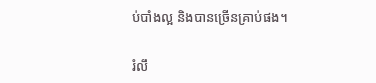ប់បាំងល្អ និងបានច្រើនគ្រាប់ផង។

រំលឹ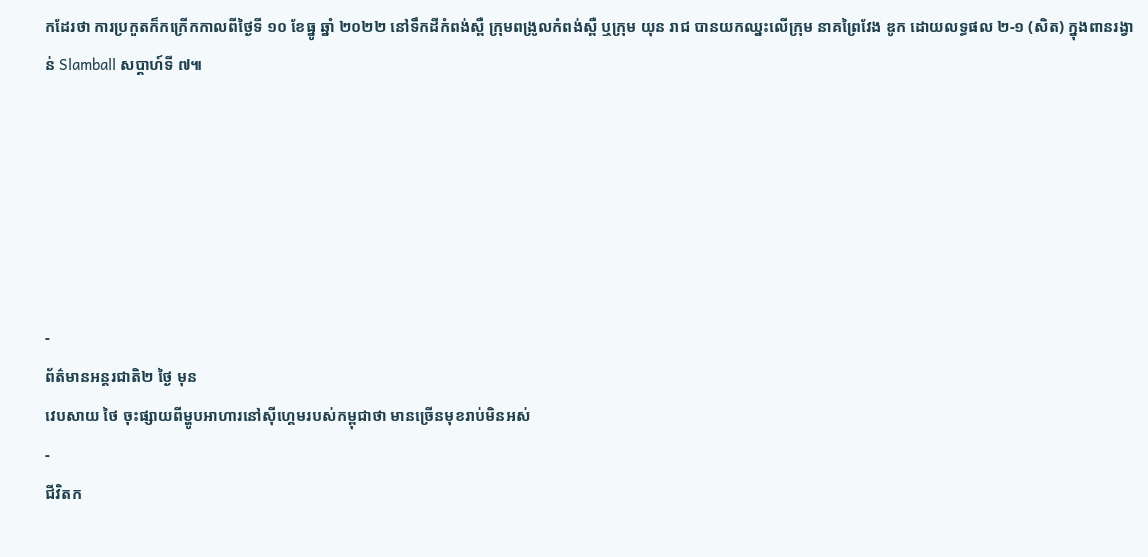កដែរថា ការប្រកួតក៏កក្រើកកាលពីថ្ងៃទី ១០ ខែធ្នូ ឆ្នាំ ២០២២ នៅទឹកដីកំពង់ស្ពឺ ក្រុមពង្រូលកំពង់ស្ពឺ ឬក្រុម យុន រាជ បានយកឈ្នះលើក្រុម នាគព្រៃវែង ឌូក ដោយលទ្ធផល ២-១ (សិត) ក្នុងពានរង្វាន់ Slamball សប្ដាហ៍ទី ៧៕






-
ព័ត៌មានអន្ដរជាតិ២ ថ្ងៃ មុន
វេបសាយ ថៃ ចុះផ្សាយពីម្ហូបអាហារនៅស៊ីហ្គេមរបស់កម្ពុជាថា មានច្រើនមុខរាប់មិនអស់
-
ជីវិតក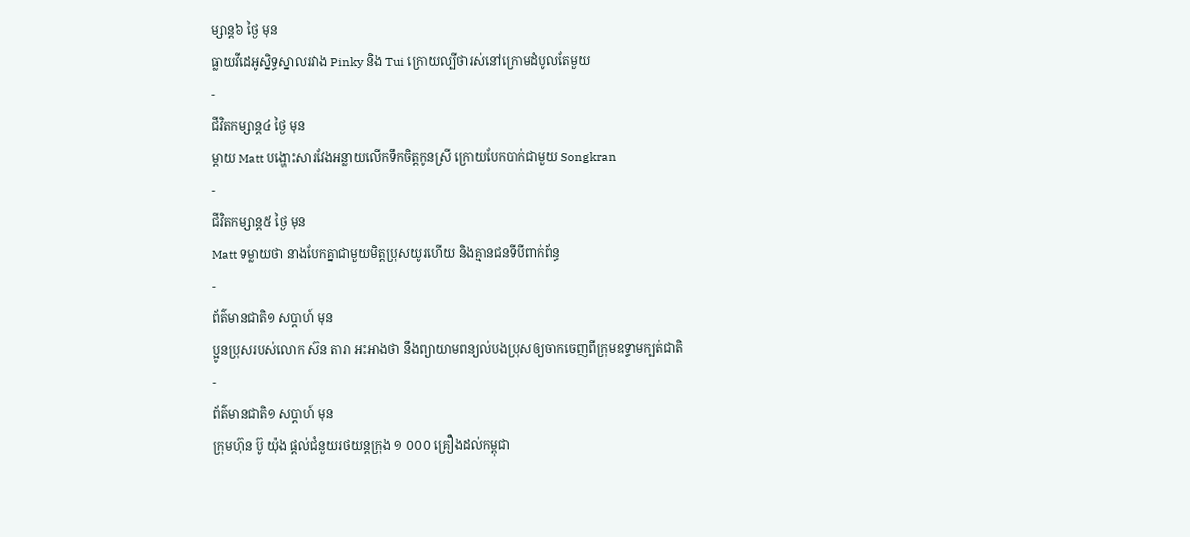ម្សាន្ដ៦ ថ្ងៃ មុន
ធ្លាយវីដេអូស្និទ្ធស្នាលរវាង Pinky និង Tui ក្រោយល្បីថារស់នៅក្រោមដំបូលតែមួយ
-
ជីវិតកម្សាន្ដ៤ ថ្ងៃ មុន
ម្ដាយ Matt បង្ហោះសារវែងអន្លាយលើកទឹកចិត្តកូនស្រី ក្រោយបែកបាក់ជាមួយ Songkran
-
ជីវិតកម្សាន្ដ៥ ថ្ងៃ មុន
Matt ទម្លាយថា នាងបែកគ្នាជាមួយមិត្តប្រុសយូរហើយ និងគ្មានជនទីបីពាក់ព័ន្ធ
-
ព័ត៌មានជាតិ១ សប្តាហ៍ មុន
ប្អូនប្រុសរបស់លោក ស៊ន តារា អះអាងថា នឹងព្យាយាមពន្យល់បងប្រុសឲ្យចាកចេញពីក្រុមឧទ្ទាមក្បត់ជាតិ
-
ព័ត៌មានជាតិ១ សប្តាហ៍ មុន
ក្រុមហ៊ុន ប៊ូ យ៉ុង ផ្ដល់ជំនួយរថយន្តក្រុង ១ ០០០ គ្រឿងដល់កម្ពុជា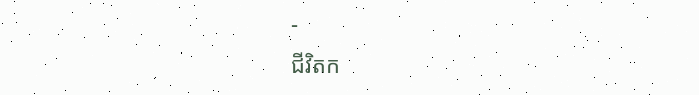-
ជីវិតក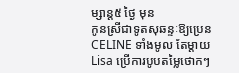ម្សាន្ដ៥ ថ្ងៃ មុន
កូនស្រីជាទូតសុឆន្ទៈឱ្យប្រេន CELINE ទាំងមូល តែម្ដាយ Lisa ប្រើការបូបតម្លៃថោកៗ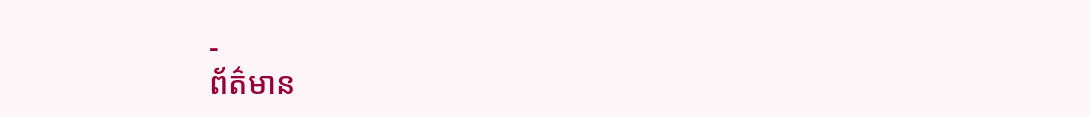-
ព័ត៌មាន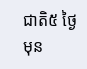ជាតិ៥ ថ្ងៃ មុន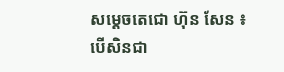សម្ដេចតេជោ ហ៊ុន សែន ៖ បើសិនជា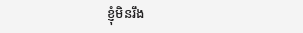ខ្ញុំមិនរឹង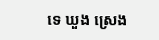ទេ ឃួង ស្រេង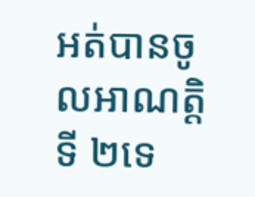អត់បានចូលអាណត្តិទី ២ទេ